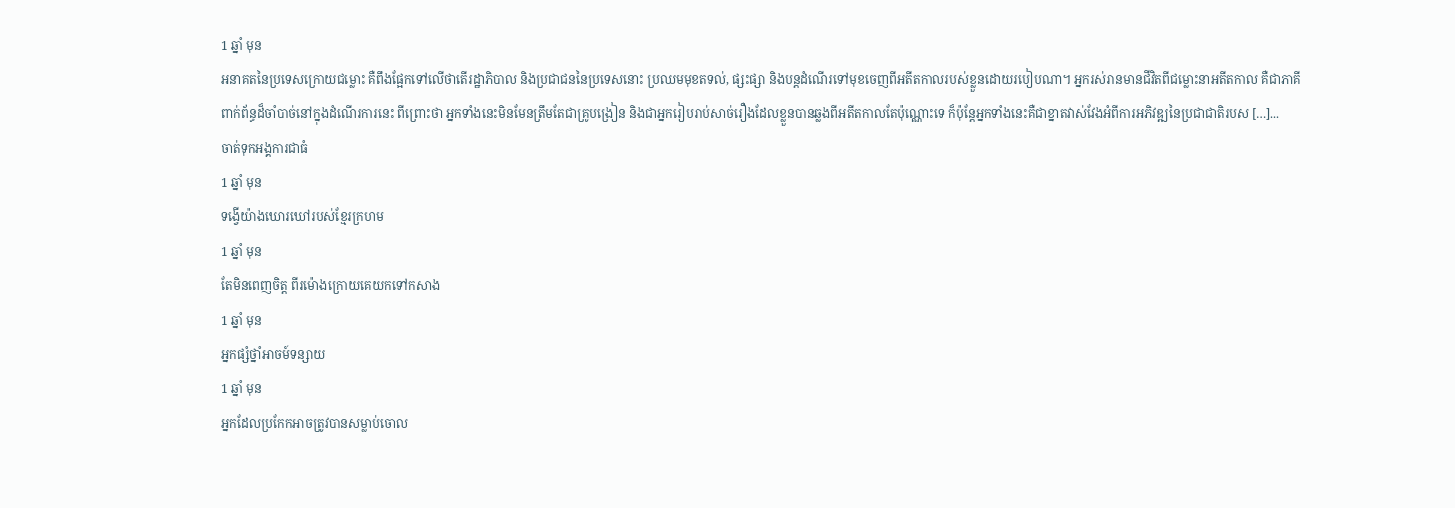1 ឆ្នាំ មុន
អនាគតនៃប្រទេសក្រោយជម្លោះ គឺពឹងផ្អែកទៅលើថាតើរដ្ឋាភិបាល និងប្រជាជននៃប្រទេសនោះ ប្រឈមមុខតទល់, ផ្សះផ្សា និងបន្តដំណើរទៅមុខចេញពីអតីតកាលរបស់ខ្លួនដោយរបៀបណា។ អ្នករស់រានមានជីវិតពីជម្លោះនាអតីតកាល គឺជាភាគីពាក់ព័ន្ធដ៏ចាំបាច់នៅក្នុងដំណើរការនេះ ពីព្រោះថា អ្នកទាំងនេះមិនមែនត្រឹមតែជាគ្រូបង្រៀន និងជាអ្នករៀបរាប់សាច់រឿងដែលខ្លួនបានឆ្លងពីអតីតកាលតែប៉ុណ្ណោះទេ ក៏ប៉ុន្តែអ្នកទាំងនេះគឺជាខ្នាតវាស់វែងអំពីការអភិវឌ្ឍនៃប្រជាជាតិរបស […]...
ចាត់ទុកអង្គការជាធំ
1 ឆ្នាំ មុន
ទង្វើយ៉ាងឃោរឃៅរបស់ខ្មែរក្រហម
1 ឆ្នាំ មុន
តែមិនពេញចិត្ត ពីរម៉ោងក្រោយគេយកទៅកសាង
1 ឆ្នាំ មុន
អ្នកផ្សំថ្នាំអាចម៍ទន្សាយ
1 ឆ្នាំ មុន
អ្នកដែលប្រកែកអាចត្រូវបានសម្លាប់ចោល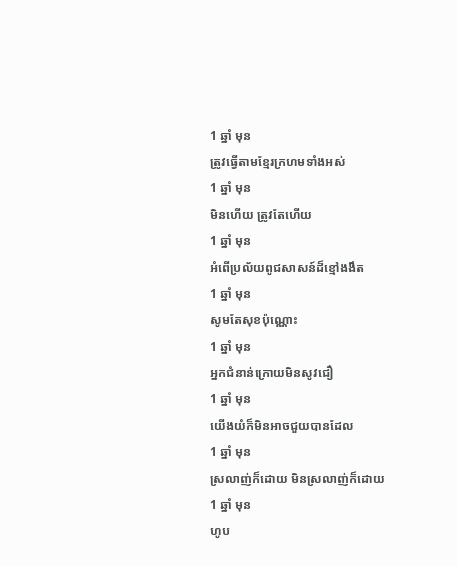1 ឆ្នាំ មុន
ត្រូវធ្វើតាមខ្មែរក្រហមទាំងអស់
1 ឆ្នាំ មុន
មិនហើយ ត្រូវតែហើយ
1 ឆ្នាំ មុន
អំពើប្រល័យពូជសាសន៍ដ៏ខ្មៅងងឹត
1 ឆ្នាំ មុន
សូមតែសុខប៉ុណ្ណោះ
1 ឆ្នាំ មុន
អ្នកជំនាន់ក្រោយមិនសូវជឿ
1 ឆ្នាំ មុន
យើងយំក៏មិនអាចជួយបានដែល
1 ឆ្នាំ មុន
ស្រលាញ់ក៏ដោយ មិនស្រលាញ់ក៏ដោយ
1 ឆ្នាំ មុន
ហូប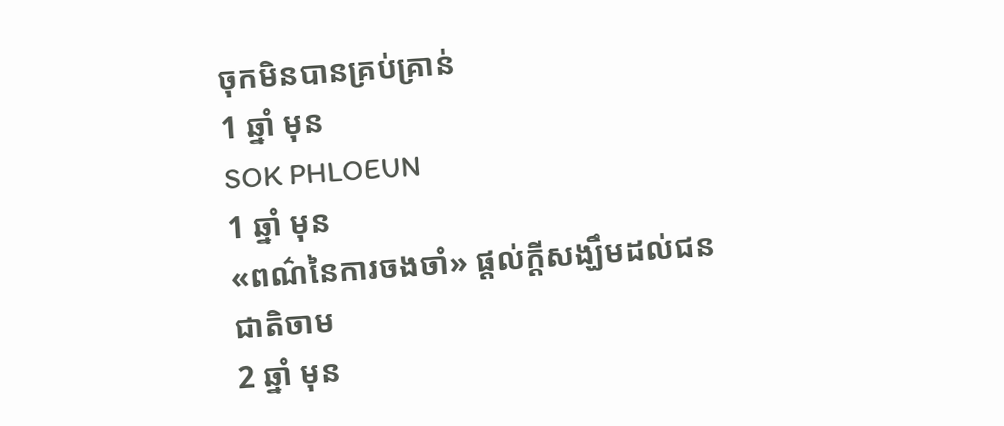ចុកមិនបានគ្រប់គ្រាន់
1 ឆ្នាំ មុន
SOK PHLOEUN
1 ឆ្នាំ មុន
«ពណ៌នៃការចងចាំ» ផ្ដល់ក្ដីសង្ឃឹមដល់ជនជាតិចាម
2 ឆ្នាំ មុន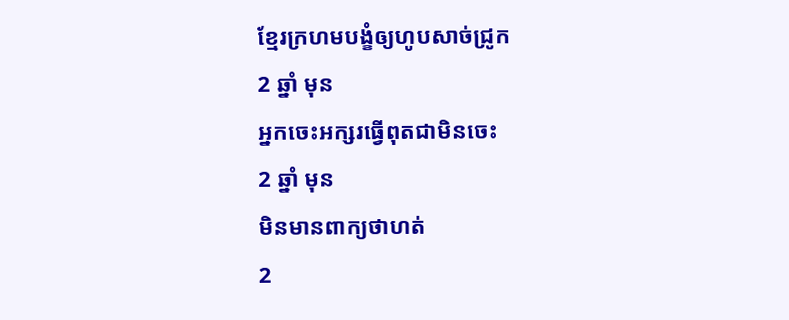ខ្មែរក្រហមបង្ខំឲ្យហូបសាច់ជ្រូក
2 ឆ្នាំ មុន
អ្នកចេះអក្សរធ្វើពុតជាមិនចេះ
2 ឆ្នាំ មុន
មិនមានពាក្យថាហត់
2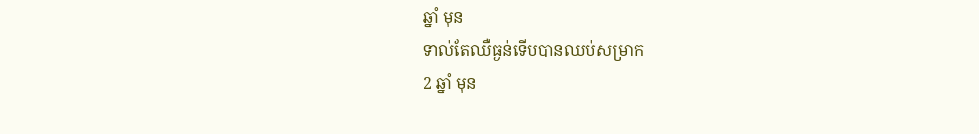ឆ្នាំ មុន
ទាល់តែឈឺធ្ងន់ទើបបានឈប់សម្រាក
2 ឆ្នាំ មុន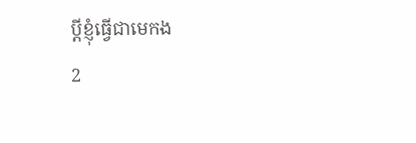ប្តីខ្ញុំធ្វើជាមេកង
2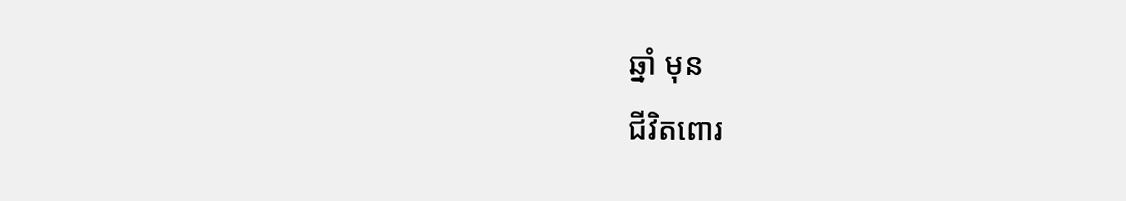ឆ្នាំ មុន
ជីវិតពោរ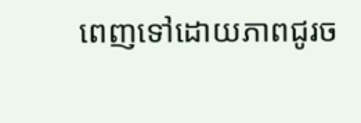ពេញទៅដោយភាពជូរច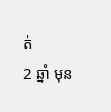ត់
2 ឆ្នាំ មុន